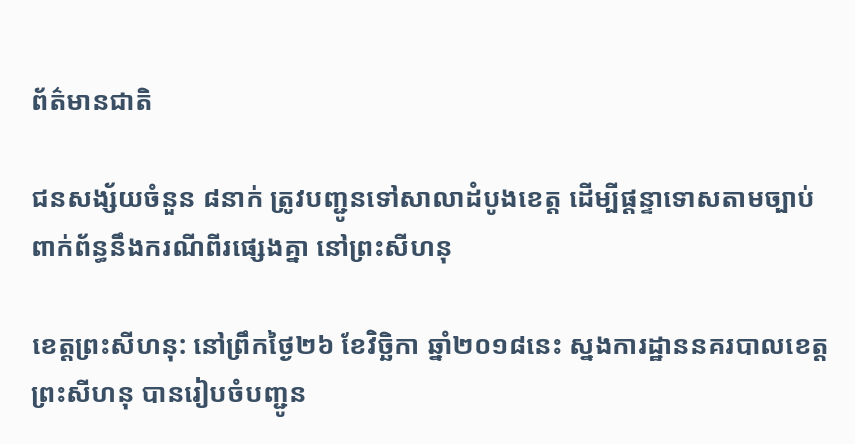ព័ត៌មានជាតិ

ជនសង្ស័យចំនួន ៨នាក់ ត្រូវបញ្ជូនទៅសាលាដំបូងខេត្ត ដើម្បីផ្តន្ទាទោសតាមច្បាប់ ពាក់ព័ន្ធនឹងករណីពីរផ្សេងគ្នា នៅព្រះសីហនុ

ខេត្តព្រះសីហនុ: នៅព្រឹកថ្ងៃ២៦ ខែវិច្ឆិកា ឆ្នាំ២០១៨នេះ ស្នងការដ្ឋាននគរបាលខេត្តព្រះសីហនុ បានរៀបចំបញ្ជូន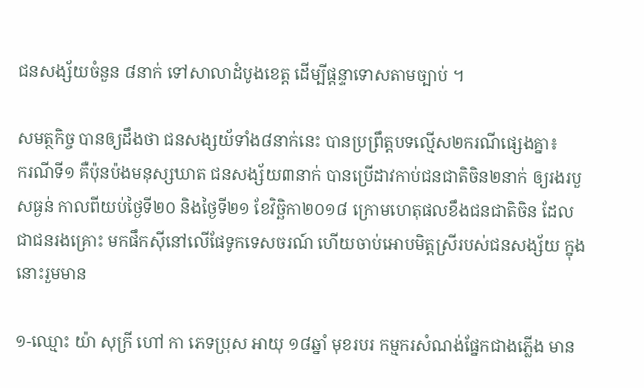ជនសង្ស័យចំនួន ៨នាក់ ទៅសាលាដំបូងខេត្ត ដើម្បីផ្តន្ទាទោសតាមច្បាប់ ។

សមត្ថកិច្ច បានឲ្យដឹងថា ជនសង្សយ័ទាំង៨នាក់នេះ បានប្រព្រឹត្តបទល្មើស២ករណីផ្សេងគ្នា៖
ករណីទី១ គឺប៉ុនប៉ងមនុស្សឃាត ជនសង្ស័យ៣នាក់ បានប្រើដាវកាប់ជនជាតិចិន២នាក់ ឲ្យរងរបួសធ្ងន់ កាលពីយប់ថ្ងៃទី២០ និងថ្ងៃទី២១ ខែវិច្ឆិកា២០១៨ ក្រោមហេតុផលខឹងជនជាតិចិន ដែលជាជនរងគ្រោះ មកផឹកស៊ីនៅលើផែទូកទេសចរណ៍ ហើយចាប់អោបមិត្តស្រីរបស់ជនសង្ស័យ ក្នុងនោះរួមមាន

១-ឈ្មោះ យ៉ា សុក្រី ហៅ កា ភេទប្រុស អាយុ ១៨ឆ្នាំ មុខរបរ កម្មករសំណង់ផ្នែកជាងភ្លើង មាន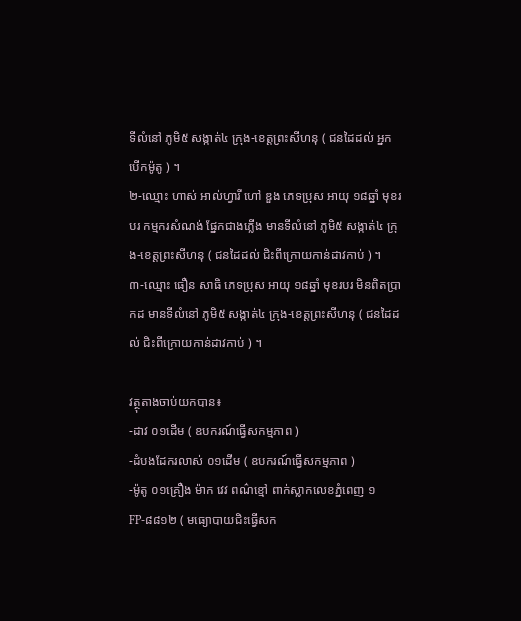ទីលំនៅ ភូមិ៥ សង្កាត់៤ ក្រុង-ខេត្តព្រះសីហនុ ( ជនដៃដល់ អ្នកបើកម៉ូតូ ) ។
២-ឈ្មោះ ហាស់ អាល់ហ្វារី ហៅ ឌួង ភេទប្រុស អាយុ ១៨ឆ្នាំ មុខរបរ កម្មករសំណង់ ផ្នែកជាងភ្លើង មានទីលំនៅ ភូមិ៥ សង្កាត់៤ ក្រុង-ខេត្តព្រះសីហនុ ( ជនដៃដល់ ជិះពីក្រោយកាន់ដាវកាប់ ) ។
៣-ឈ្មោះ ធឿន សាធិ ភេទប្រុស អាយុ ១៨ឆ្នាំ មុខរបរ មិនពិតប្រាកដ មានទីលំនៅ ភូមិ៥ សង្កាត់៤ ក្រុង-ខេត្តព្រះសីហនុ ( ជនដៃដល់ ជិះពីក្រោយកាន់ដាវកាប់ ) ។

វត្ថុតាងចាប់យកបាន៖
-ដាវ ០១ដើម ( ឧបករណ៍ធ្វើសកម្មភាព )
-ដំបងដែករលាស់ ០១ដើម ( ឧបករណ៍ធ្វើសកម្មភាព )
-ម៉ូតូ ០១គ្រឿង ម៉ាក វេវ ពណ៌ខ្មៅ ពាក់ស្លាកលេខភ្នំពេញ ១FP-៨៨១២ ( មធ្យោបាយជិះធ្វើសក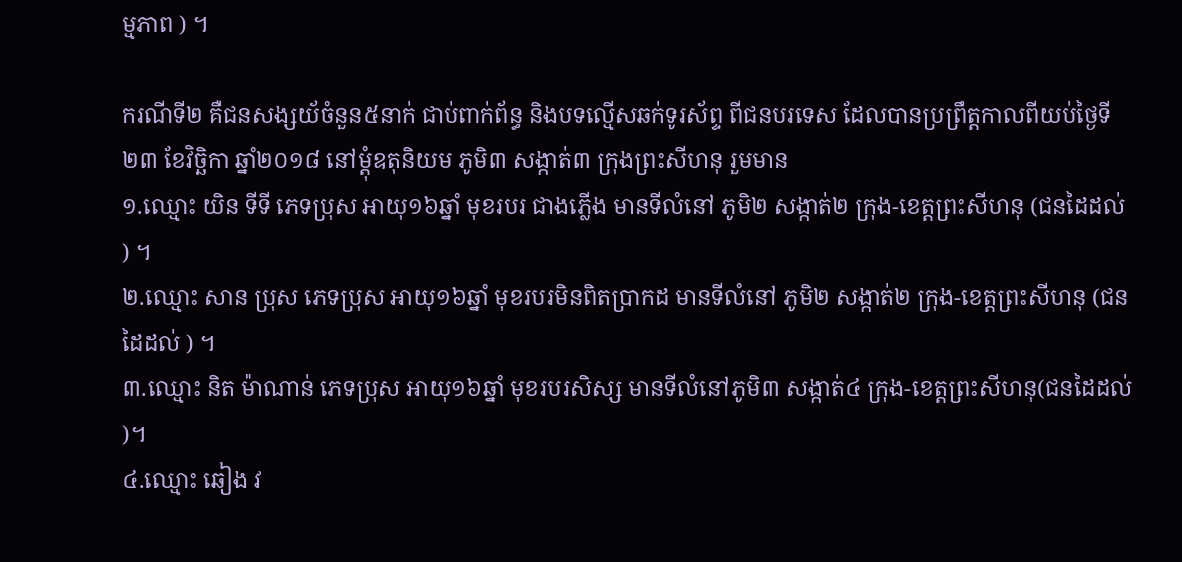ម្មភាព ) ។

ករណីទី២ គឺជនសង្សយ័ចំនួន៥នាក់ ជាប់ពាក់ព័ន្ធ និងបទល្មើសឆក់ទូរស័ព្ទ ពីជនបរទេស ដែលបានប្រព្រឹត្តកាលពីយប់ថ្ងៃទី២៣ ខែវិច្ឆិកា ឆ្នាំ២០១៨ នៅម្តុំឧតុនិយម ភូមិ៣ សង្កាត់៣ ក្រុងព្រះសីហនុ រួមមាន
១.ឈ្មោះ យិន ទីទី ភេទប្រុស អាយុ១៦ឆ្នាំ មុខរបរ ជាងភ្លើង មានទីលំនៅ ភូមិ២ សង្កាត់២ ក្រុង-ខេត្តព្រះសីហនុ (ជនដៃដល់ ) ។
២.ឈ្មោះ សាន ប្រុស ភេទប្រុស អាយុ១៦ឆ្នាំ មុខរបរមិនពិតប្រាកដ មានទីលំនៅ ភូមិ២ សង្កាត់២ ក្រុង-ខេត្តព្រះសីហនុ (ជនដៃដល់ ) ។
៣.ឈ្មោះ និត ម៉ាណាន់ ភេទប្រុស អាយុ១៦ឆ្នាំ មុខរបរសិស្ស មានទីលំនៅភូមិ៣ សង្កាត់៤ ក្រុង-ខេត្តព្រះសីហនុ(ជនដៃដល់ )។
៤.ឈ្មោះ ឆៀង វ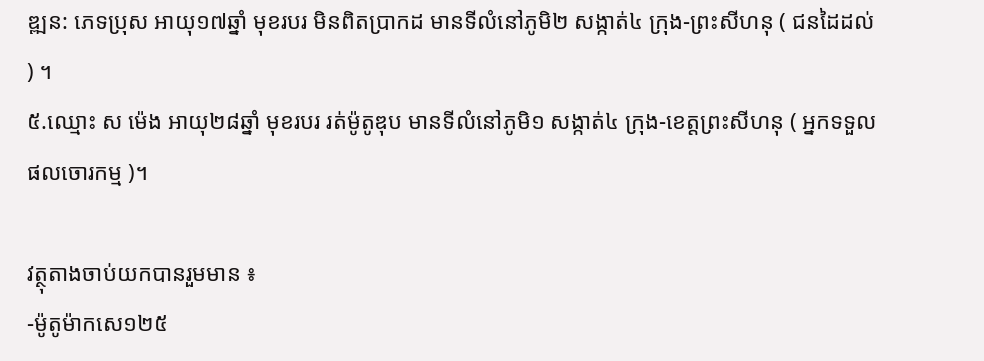ឌ្ឍន: ភេទប្រុស អាយុ១៧ឆ្នាំ មុខរបរ មិនពិតប្រាកដ មានទីលំនៅភូមិ២ សង្កាត់៤ ក្រុង-ព្រះសីហនុ ( ជនដៃដល់ ) ។
៥.ឈ្មោះ ស ម៉េង អាយុ២៨ឆ្នាំ មុខរបរ រត់ម៉ូតូឌុប មានទីលំនៅភូមិ១ សង្កាត់៤ ក្រុង-ខេត្តព្រះសីហនុ ( អ្នកទទួលផលចោរកម្ម )។

វត្ថុតាងចាប់យកបានរួមមាន ៖
-ម៉ូតូម៉ាកសេ១២៥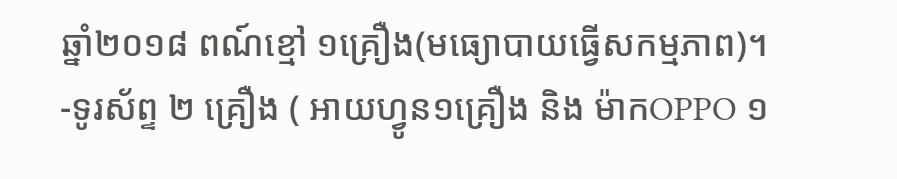ឆ្នាំ២០១៨ ពណ៍ខ្មៅ ១គ្រឿង(មធ្យោបាយធ្វើសកម្មភាព)។
-ទូរស័ព្ទ ២ គ្រឿង ( អាយហ្វូន១គ្រឿង និង ម៉ាកOPPO ១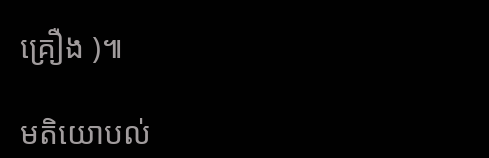គ្រឿង )៕

មតិយោបល់